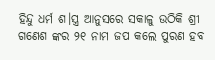ହିନ୍ଦୁ ଧର୍ମ ଶ।ସ୍ତ୍ର ଆନୁସରେ ସକାଳୁ ଉଠିକି ଶ୍ରୀ ଗଣେଶ ଙ୍କର ୨୧ ନାମ ଜପ କଲେ ପୁରଣ ହବ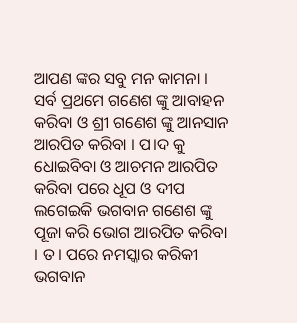ଆପଣ ଙ୍କର ସବୁ ମନ କାମନା । ସର୍ବ ପ୍ରଥମେ ଗଣେଶ ଙ୍କୁ ଆବାହନ କରିବା ଓ ଶ୍ରୀ ଗଣେଶ ଙ୍କୁ ଆନସାନ ଆରପିତ କରିବା । ପ।ଦ କୁ ଧୋଇବିବା ଓ ଆଚମନ ଆରପିତ କରିବା ପରେ ଧୂପ ଓ ଦୀପ ଲଗେଇକି ଭଗବାନ ଗଣେଶ ଙ୍କୁ ପୂଜା କରି ଭୋଗ ଆରପିତ କରିବା । ତ। ପରେ ନମସ୍କାର କରିକୀ ଭଗବାନ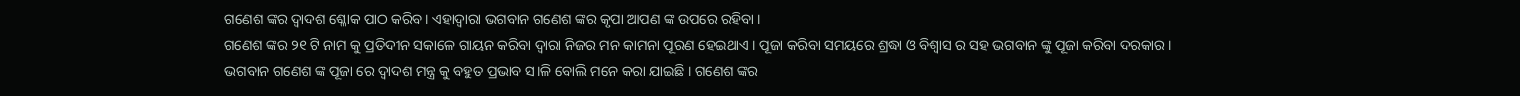ଗଣେଶ ଙ୍କର ଦ୍ଵାଦଶ ଶ୍ଳୋକ ପାଠ କରିବ। ଏହାଦ୍ଵାରା ଭଗବାନ ଗଣେଶ ଙ୍କର କୃପା ଆପଣ ଙ୍କ ଉପରେ ରହିବା ।
ଗଣେଶ ଙ୍କର ୨୧ ଟି ନାମ କୁ ପ୍ରତିଦୀନ ସକାଳେ ଗାୟନ କରିବା ଦ୍ଵାରା ନିଜର ମନ କାମନା ପୂରଣ ହେଇଥାଏ । ପୂଜା କରିବା ସମୟରେ ଶ୍ରଦ୍ଧା ଓ ବିଶ୍ଵାସ ର ସହ ଭଗବାନ ଙ୍କୁ ପୂଜା କରିବା ଦରକାର ।
ଭଗବାନ ଗଣେଶ ଙ୍କ ପୂଜା ରେ ଦ୍ଵାଦଶ ମନ୍ତ୍ର କୁ ବହୁତ ପ୍ରଭାବ ସ।ଳି ବୋଲି ମନେ କରା ଯାଇଛି । ଗଣେଶ ଙ୍କର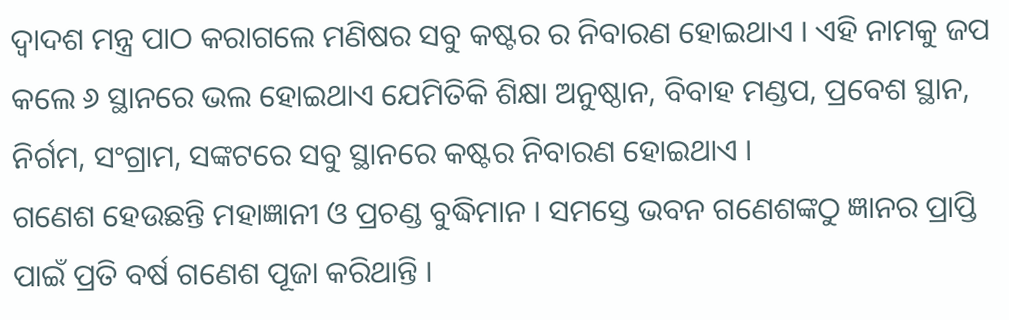ଦ୍ଵାଦଶ ମନ୍ତ୍ର ପାଠ କରାଗଲେ ମଣିଷର ସବୁ କଷ୍ଟର ର ନିବାରଣ ହୋଇଥାଏ । ଏହି ନାମକୁ ଜପ କଲେ ୬ ସ୍ଥାନରେ ଭଲ ହୋଇଥାଏ ଯେମିତିକି ଶିକ୍ଷା ଅନୁଷ୍ଠାନ, ବିବାହ ମଣ୍ଡପ, ପ୍ରବେଶ ସ୍ଥାନ, ନିର୍ଗମ, ସଂଗ୍ରାମ, ସଙ୍କଟରେ ସବୁ ସ୍ଥାନରେ କଷ୍ଟର ନିବାରଣ ହୋଇଥାଏ ।
ଗଣେଶ ହେଉଛନ୍ତି ମହାଜ୍ଞାନୀ ଓ ପ୍ରଚଣ୍ଡ ବୁଦ୍ଧିମାନ । ସମସ୍ତେ ଭବନ ଗଣେଶଙ୍କଠୁ ଜ୍ଞାନର ପ୍ରାପ୍ତି ପାଇଁ ପ୍ରତି ବର୍ଷ ଗଣେଶ ପୂଜା କରିଥାନ୍ତି ।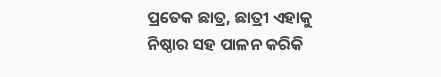ପ୍ରତେକ ଛାତ୍ର, ଛାତ୍ରୀ ଏହାକୁ ନିଷ୍ଠାର ସହ ପାଳନ କରିକି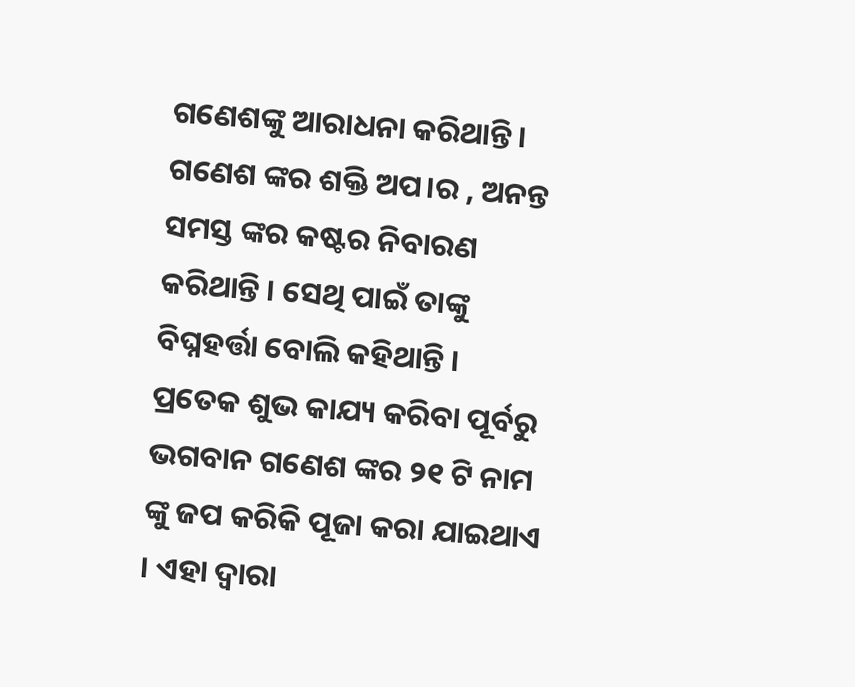ଗଣେଶଙ୍କୁ ଆରାଧନା କରିଥାନ୍ତି । ଗଣେଶ ଙ୍କର ଶକ୍ତି ଅପ।ର , ଅନନ୍ତ ସମସ୍ତ ଙ୍କର କଷ୍ଟର ନିବାରଣ କରିଥାନ୍ତି । ସେଥି ପାଇଁ ତାଙ୍କୁ ବିଘ୍ନହର୍ତ୍ତା ବୋଲି କହିଥାନ୍ତି ।
ପ୍ରତେକ ଶୁଭ କାଯ୍ୟ କରିବା ପୂର୍ବରୁ ଭଗବାନ ଗଣେଶ ଙ୍କର ୨୧ ଟି ନାମ ଙ୍କୁ ଜପ କରିକି ପୂଜା କରା ଯାଇଥାଏ । ଏହା ଦ୍ଵାରା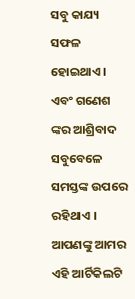ସବୁ କାଯ୍ୟ ସଫଳ ହୋଇଥାଏ । ଏବଂ ଗଣେଶ ଙ୍କର ଆଶ୍ରିବାଦ ସବୁବେଳେ ସମସ୍ତଙ୍କ ଉପରେ ରହିଥାଏ ।
ଆପଣଙ୍କୁ ଆମର ଏହି ଆର୍ଟିକିଲଟି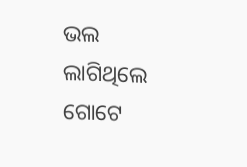ଭଲ ଲାଗିଥିଲେ ଗୋଟେ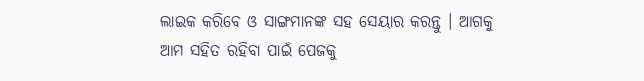ଲାଇକ କରିବେ ଓ ସାଙ୍ଗମାନଙ୍କ ସହ ସେୟାର କରନ୍ତୁ । ଆଗକୁ ଆମ ସହିତ ରହିବା ପାଇଁ ପେଜକୁ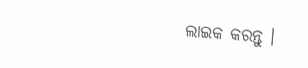ଲାଇକ କରନ୍ତୁ ।